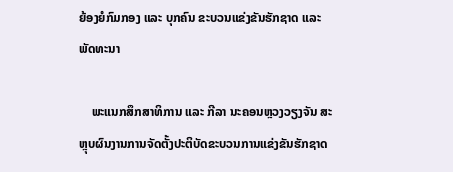ຍ້ອງຍໍກົມກອງ ແລະ ບຸກຄົນ ຂະບວນແຂ່ງຂັນຮັກຊາດ ແລະ ພັດທະນາ

    ພະແນກສຶກສາທິການ ແລະ ກີລາ ນະຄອນຫຼວງວຽງຈັນ ສະຫຼຸບຜົນງານການຈັດຕັ້ງປະຕິບັດຂະບວນການແຂ່ງຂັນຮັກຊາດ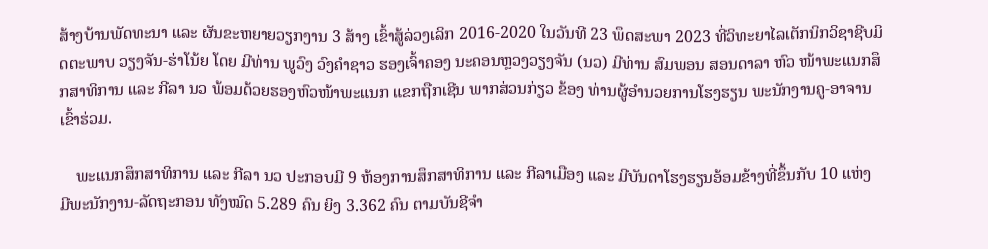ສ້າງບ້ານພັດທະນາ ແລະ ຜັນຂະຫຍາຍວຽກງານ 3 ສ້າງ ເຂົ້າສູ້ລ່ວງເລິກ 2016-2020 ໃນວັນທີ 23 ພຶດສະພາ 2023 ທີ່ວິທະຍາໄລເຕັກນິກວິຊາຊີບມິດຕະພາບ ວຽງຈັນ-ຮ່າໂນ້ຍ ໂດຍ ມີທ່ານ ພູວົງ ວົງຄຳຊາວ ຮອງເຈົ້າຄອງ ນະຄອນຫຼວງວຽງຈັນ (ນວ) ມີທ່ານ ສົມພອນ ສອນດາລາ ຫົວ ໜ້າພະແນກສຶກສາທິການ ແລະ ກີລາ ນວ ພ້ອມດ້ວຍຮອງຫົວໜ້າພະແນກ ແຂກຖືກເຊີນ ພາກສ່ວນກ່ຽວ ຂ້ອງ ທ່ານຜູ້ອຳນວຍການໂຮງຮຽນ ພະນັກງານຄູ-ອາຈານ ເຂົ້າຮ່ວມ.

    ພະແນກສຶກສາທິການ ແລະ ກີລາ ນວ ປະກອບມີ 9 ຫ້ອງການສຶກສາທິການ ແລະ ກີລາເມືອງ ແລະ ມີບັນດາໂຮງຮຽນອ້ອມຂ້າງທີ່ຂຶ້ນກັບ 10 ແຫ່ງ ມີພະນັກງານ-ລັດຖະກອນ ທັງໝົດ 5.289 ຄົນ ຍິງ 3.362 ຄົນ ຕາມບັນຊີຈຳ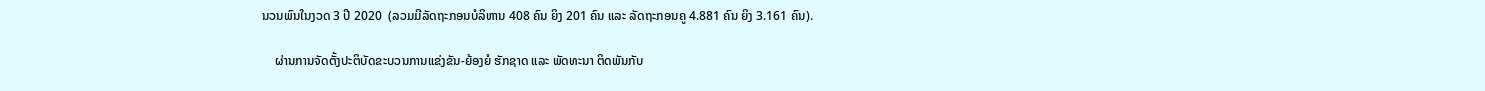ນວນພົນໃນງວດ 3 ປີ 2020  (ລວມມີລັດຖະກອນບໍລິຫານ 408 ຄົນ ຍິງ 201 ຄົນ ແລະ ລັດຖະກອນຄູ 4.881 ຄົນ ຍິງ 3.161 ຄົນ).

    ຜ່ານການຈັດຕັ້ງປະຕິບັດຂະບວນການແຂ່ງຂັນ-ຍ້ອງຍໍ ຮັກຊາດ ແລະ ພັດທະນາ ຕິດພັນກັບ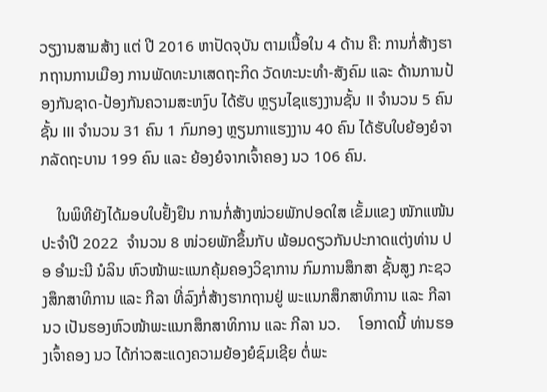ວຽງານສາມສ້າງ ແຕ່ ປີ 2016 ຫາປັດຈຸບັນ ຕາມເນື້ອໃນ 4 ດ້ານ ຄື: ການກໍ່ສ້າງຮາກຖານການເມືອງ ການພັດທະນາເສດຖະກິດ ວັດທະນະທຳ-ສັງຄົມ ແລະ ດ້ານການປ້ອງກັນຊາດ-ປ້ອງກັນຄວາມສະຫງົບ ໄດ້ຮັບ ຫຼຽນໄຊແຮງງານຊັ້ນ II ຈຳນວນ 5 ຄົນ ຊັ້ນ III ຈຳນວນ 31 ຄົນ 1 ກົມກອງ ຫຼຽນກາແຮງງານ 40 ຄົນ ໄດ້ຮັບໃບຍ້ອງຍໍຈາກລັດຖະບານ 199 ຄົນ ແລະ ຍ້ອງຍໍຈາກເຈົ້າຄອງ ນວ 106 ຄົນ.

    ໃນພິທີຍັງໄດ້ມອບໃບຢັ້ງຢຶນ ການກໍ່ສ້າງໜ່ວຍພັກປອດໃສ ເຂັ້ມແຂງ ໜັກແໜ້ນ ປະຈໍາປີ 2022  ຈຳນວນ 8 ໜ່ວຍພັກຂຶ້ນກັບ ພ້ອມດຽວກັນປະກາດແຕ່ງທ່ານ ປອ ອຳມະນີ ນໍລິນ ຫົວໜ້າພະແນກຄຸ້ມຄອງວິຊາການ ກົມການສຶກສາ ຊັ້ນສູງ ກະຊວງສຶກສາທິການ ແລະ ກີລາ ທີ່ລົງກໍ່ສ້າງຮາກຖານຢູ່ ພະແນກສຶກສາທິການ ແລະ ກີລາ ນວ ເປັນຮອງຫົວໜ້າພະແນກສຶກສາທິການ ແລະ ກີລາ ນວ.     ໂອກາດນີ້ ທ່ານຮອງເຈົ້າຄອງ ນວ ໄດ້ກ່າວສະແດງຄວາມຍ້ອງຍໍຊົມເຊີຍ ຕໍ່ພະ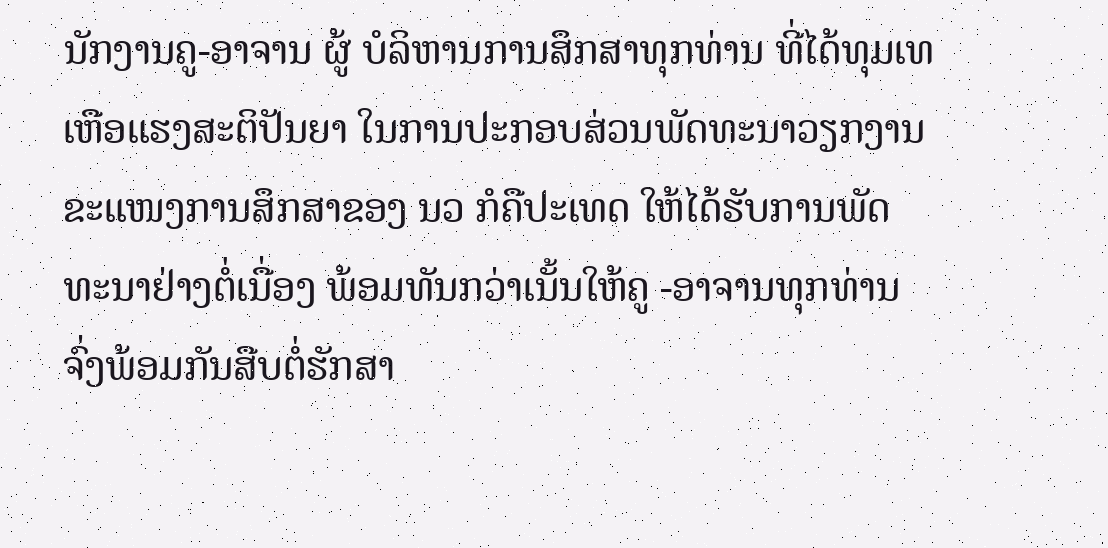ນັກງານຄູ-ອາຈານ ຜູ້ ບໍລິຫານການສຶກສາທຸກທ່ານ ທີ່ໄດ້ທຸມເທເຫືອແຮງສະຕິປັນຍາ ໃນການປະກອບສ່ວນພັດທະນາວຽກງານ ຂະແໜງການສຶກສາຂອງ ນວ ກໍຄືປະເທດ ໃຫ້ໄດ້ຮັບການພັດທະນາຢ່າງຕໍ່ເນື່ອງ ພ້ອມທັນກວ່າເນັ້ນໃຫ້ຄູ -ອາຈານທຸກທ່ານ ຈົ່ງພ້ອມກັນສືບຕໍ່ຮັກສາ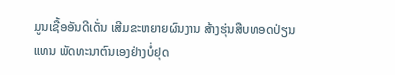ມູນເຊື້ອອັນດີເດັ່ນ ເສີມຂະຫຍາຍຜົນງານ ສ້າງຮຸ່ນສືບທອດປ່ຽນ ແທນ ພັດທະນາຕົນເອງຢ່າງບໍ່ຢຸດ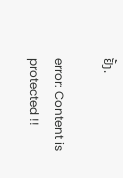ຢັ້ງ.

error: Content is protected !!